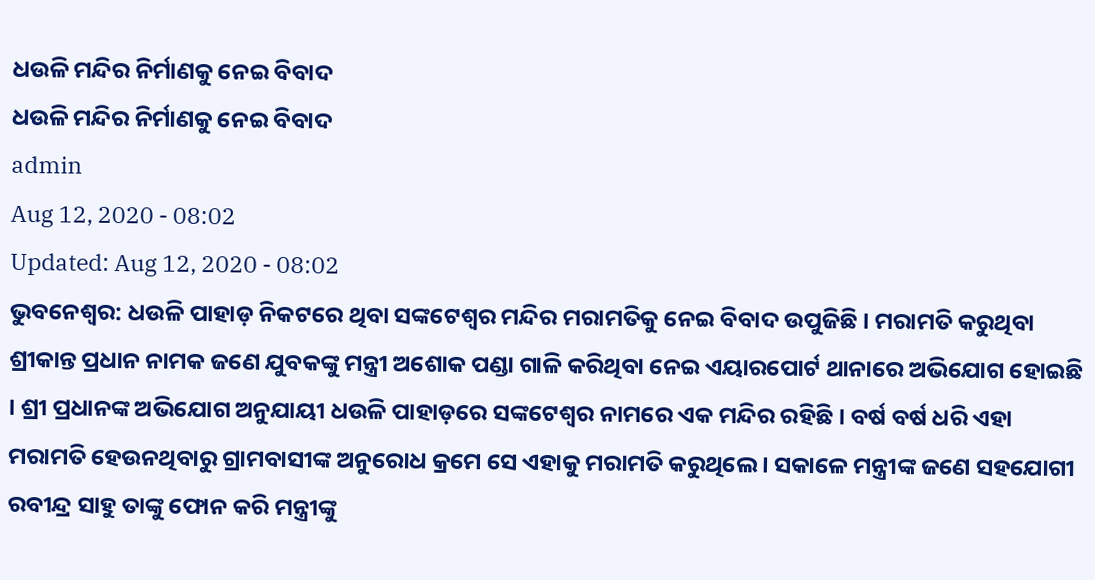ଧଉଳି ମନ୍ଦିର ନିର୍ମାଣକୁ ନେଇ ବିବାଦ
ଧଉଳି ମନ୍ଦିର ନିର୍ମାଣକୁ ନେଇ ବିବାଦ
admin
Aug 12, 2020 - 08:02
Updated: Aug 12, 2020 - 08:02
ଭୁବନେଶ୍ୱର: ଧଉଳି ପାହାଡ଼ ନିକଟରେ ଥିବା ସଙ୍କଟେଶ୍ୱର ମନ୍ଦିର ମରାମତିକୁ ନେଇ ବିବାଦ ଉପୁଜିଛି । ମରାମତି କରୁଥିବା ଶ୍ରୀକାନ୍ତ ପ୍ରଧାନ ନାମକ ଜଣେ ଯୁବକଙ୍କୁ ମନ୍ତ୍ରୀ ଅଶୋକ ପଣ୍ଡା ଗାଳି କରିଥିବା ନେଇ ଏୟାରପୋର୍ଟ ଥାନାରେ ଅଭିଯୋଗ ହୋଇଛି । ଶ୍ରୀ ପ୍ରଧାନଙ୍କ ଅଭିଯୋଗ ଅନୁଯାୟୀ ଧଉଳି ପାହାଡ଼ରେ ସଙ୍କଟେଶ୍ୱର ନାମରେ ଏକ ମନ୍ଦିର ରହିଛି । ବର୍ଷ ବର୍ଷ ଧରି ଏହା ମରାମତି ହେଉନଥିବାରୁ ଗ୍ରାମବାସୀଙ୍କ ଅନୁରୋଧ କ୍ରମେ ସେ ଏହାକୁ ମରାମତି କରୁଥିଲେ । ସକାଳେ ମନ୍ତ୍ରୀଙ୍କ ଜଣେ ସହଯୋଗୀ ରବୀନ୍ଦ୍ର ସାହୁ ତାଙ୍କୁ ଫୋନ କରି ମନ୍ତ୍ରୀଙ୍କୁ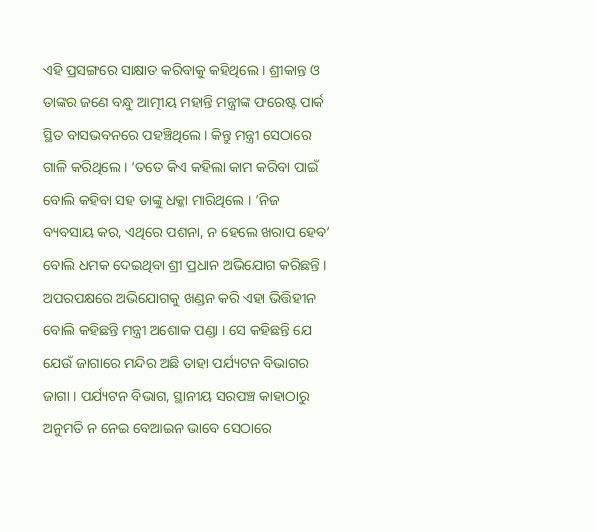ଏହି ପ୍ରସଙ୍ଗରେ ସାକ୍ଷାତ କରିବାକୁ କହିଥିଲେ । ଶ୍ରୀକାନ୍ତ ଓ ତାଙ୍କର ଜଣେ ବନ୍ଧୁ ଆତ୍ମୀୟ ମହାନ୍ତି ମନ୍ତ୍ରୀଙ୍କ ଫରେଷ୍ଟ ପାର୍କ ସ୍ଥିତ ବାସଭବନରେ ପହଞ୍ଚିଥିଲେ । କିନ୍ତୁ ମନ୍ତ୍ରୀ ସେଠାରେ ଗାଳି କରିଥିଲେ । ‘ତତେ କିଏ କହିଲା କାମ କରିବା ପାଇଁ ବୋଲି କହିବା ସହ ତାଙ୍କୁ ଧକ୍କା ମାରିଥିଲେ । ‘ନିଜ ବ୍ୟବସାୟ କର, ଏଥିରେ ପଶନା, ନ ହେଲେ ଖରାପ ହେବ’ ବୋଲି ଧମକ ଦେଇଥିବା ଶ୍ରୀ ପ୍ରଧାନ ଅଭିଯୋଗ କରିଛନ୍ତି । ଅପରପକ୍ଷରେ ଅଭିଯୋଗକୁ ଖଣ୍ଡନ କରି ଏହା ଭିତ୍ତିହୀନ ବୋଲି କହିଛନ୍ତି ମନ୍ତ୍ରୀ ଅଶୋକ ପଣ୍ଡା । ସେ କହିଛନ୍ତି ଯେ ଯେଉଁ ଜାଗାରେ ମନ୍ଦିର ଅଛି ତାହା ପର୍ଯ୍ୟଟନ ବିଭାଗର ଜାଗା । ପର୍ଯ୍ୟଟନ ବିଭାଗ, ସ୍ଥାନୀୟ ସରପଞ୍ଚ କାହାଠାରୁ ଅନୁମତି ନ ନେଇ ବେଆଇନ ଭାବେ ସେଠାରେ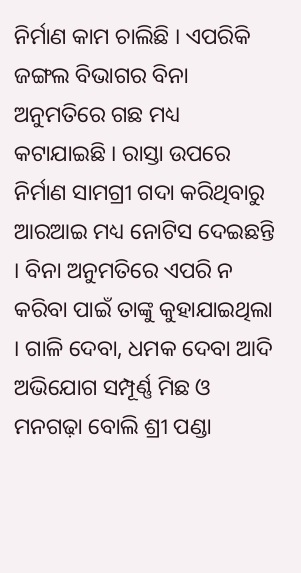ନିର୍ମାଣ କାମ ଚାଲିଛି । ଏପରିକି ଜଙ୍ଗଲ ବିଭାଗର ବିନା ଅନୁମତିରେ ଗଛ ମଧ୍ୟ କଟାଯାଇଛି । ରାସ୍ତା ଉପରେ ନିର୍ମାଣ ସାମଗ୍ରୀ ଗଦା କରିଥିବାରୁ ଆରଆଇ ମଧ୍ୟ ନୋଟିସ ଦେଇଛନ୍ତି । ବିନା ଅନୁମତିରେ ଏପରି ନ କରିବା ପାଇଁ ତାଙ୍କୁ କୁହାଯାଇଥିଲା । ଗାଳି ଦେବା, ଧମକ ଦେବା ଆଦି ଅଭିଯୋଗ ସମ୍ପୂର୍ଣ୍ଣ ମିଛ ଓ ମନଗଢ଼ା ବୋଲି ଶ୍ରୀ ପଣ୍ଡା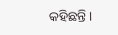କହିଛନ୍ତି ।